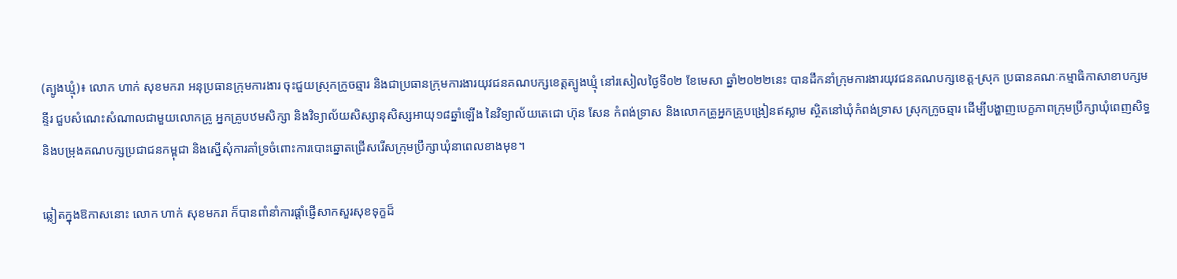(ត្បូងឃ្មុំ)៖ លោក ហាក់ សុខមករា អនុប្រធានក្រុមការងារ ចុះជួយស្រុកក្រូចឆ្មារ និងជាប្រធានក្រុមការងារយុវជនគណបក្សខេត្តត្បូងឃ្មុំ នៅរសៀលថ្ងៃទី០២ ខែមេសា ឆ្នាំ២០២២នេះ បានដឹកនាំក្រុមការងារយុវជនគណបក្សខេត្ត-ស្រុក ប្រធានគណៈកម្មាធិកាសាខាបក្សមន្ទីរ ជួបសំណេះសំណាលជាមួយលោកគ្រូ អ្នកគ្រូបឋមសិក្សា និងវិទ្យាល័យសិស្សានុសិស្សអាយុ១៨ឆ្នាំឡេីង នៃវិទ្យាល័យតេជោ ហ៊ុន សែន កំពង់ទ្រាស និងលោកគ្រូអ្នកគ្រូបង្រៀនឥស្លាម ស្ថិតនៅឃុំកំពង់ទ្រាស ស្រុកក្រូចឆ្មារ ដេីម្បីបង្ហាញបេក្ខភាពក្រុមប្រឹក្សាឃុំពេញសិទ្ធ និងបម្រុងគណបក្សប្រជាជនកម្ពុជា និងស្នេីសុំការគាំទ្រចំពោះការបោះឆ្នោតជ្រេីសរេីសក្រុមប្រឹក្សាឃុំនាពេលខាងមុខ។

ឆ្លៀតក្នុងឱកាសនោះ លោក ហាក់ សុខមករា ក៏បានពាំនាំការផ្ដាំផ្ញេីសាកសួរសុខទុក្ខដ៏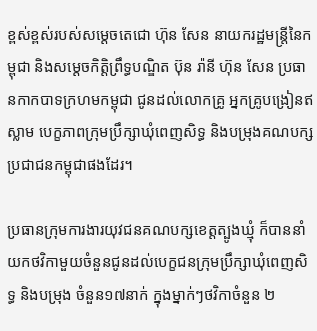ខ្ពស់ខ្ពស់របស់សម្ដេចតេជោ ហ៊ុន សែន នាយករដ្ឋមន្ត្រីនៃកម្ពុជា និងសម្ដេចកិត្តិព្រឹទ្ធបណ្ឌិត ប៊ុន រ៉ានី ហ៊ុន សែន ប្រធានកាកបាទក្រហមកម្ពុជា ជូនដល់លោកគ្រូ អ្នកគ្រូបង្រៀនឥស្លាម បេក្ខភាពក្រុមប្រឹក្សាឃុំពេញសិទ្ធ និងបម្រុងគណបក្សប្រជាជនកម្ពុជាផងដែរ។

ប្រធានក្រុមការងារយុវជនគណបក្សខេត្តត្បូងឃ្មុំ ក៏បាននាំយកថវិកាមួយចំនួនជូនដល់បេក្ខជនក្រុមប្រឹក្សាឃុំពេញសិទ្ធ និងបម្រុង ចំនួន១៧នាក់ ក្នុងម្នាក់ៗថវិកាចំនួន ២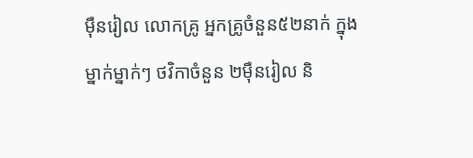ម៉ឺនរៀល លោកគ្រូ អ្នកគ្រូចំនួន៥២នាក់ ក្នុងម្នាក់ម្នាក់ៗ ថវិកាចំនួន ២ម៉ឺនរៀល និ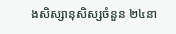ងសិស្សានុសិស្សចំនួន ២៤នា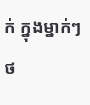ក់ ក្នុងម្នាក់ៗ ថ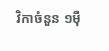វិកាចំនួន ១ម៉ឺ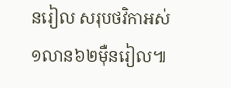នរៀល សរុបថវិកាអស់ ១លាន៦២ម៉ឺនរៀល៕